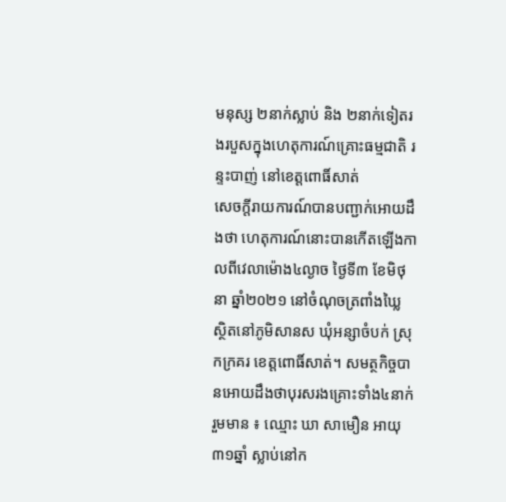មនុស្ស ២នាក់ស្លាប់ និង ២នាក់ទៀតរងរបួសក្នុងហេតុការណ៍គ្រោះធម្មជាតិ រន្ទះបាញ់ នៅខេត្តពោធិ៍សាត់
សេចក្តីរាយការណ៍បានបញ្ជាក់អោយដឹងថា ហេតុការណ៍នោះបានកើតឡើងកាលពីវេលាម៉ោង៤ល្ងាច ថ្ងៃទី៣ ខែមិថុនា ឆ្នាំ២០២១ នៅចំណុចត្រពាំងឃ្លៃ ស្ថិតនៅភូមិសានស ឃុំអន្សាចំបក់ ស្រុកក្រគរ ខេត្តពោធិ៍សាត់។ សមត្ថកិច្ចបានអោយដឹងថាបុរសរងគ្រោះទាំង៤នាក់រួមមាន ៖ ឈ្មោះ ឃា សាមឿន អាយុ៣១ឆ្នាំ ស្លាប់នៅក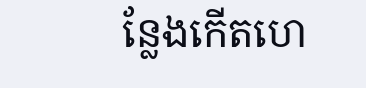ន្លែងកើតហេ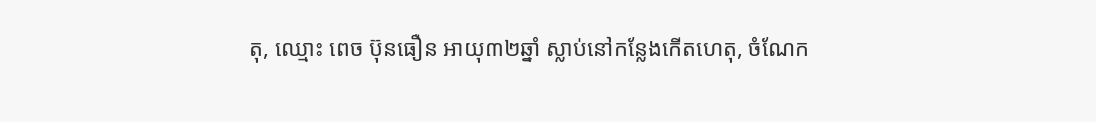តុ, ឈ្មោះ ពេច ប៊ុនធឿន អាយុ៣២ឆ្នាំ ស្លាប់នៅកន្លែងកើតហេតុ, ចំណែក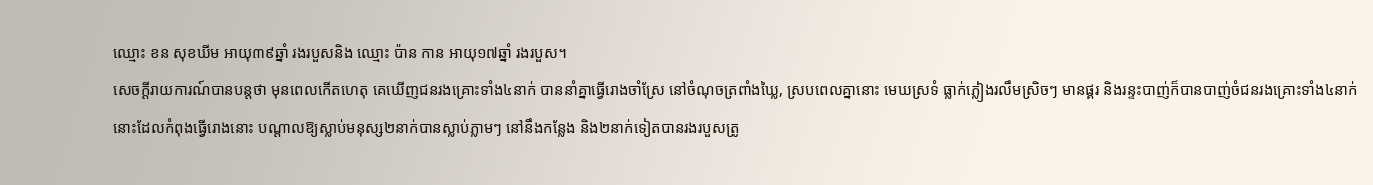ឈ្មោះ ខន សុខឃីម អាយុ៣៩ឆ្នាំ រងរបួសនិង ឈ្មោះ ប៉ាន កាន អាយុ១៧ឆ្នាំ រងរបួស។
សេចក្តីរាយការណ៍បានបន្តថា មុនពេលកើតហេតុ គេឃើញជនរងគ្រោះទាំង៤នាក់ បាននាំគ្នាធ្វើរោងចាំស្រែ នៅចំណុចត្រពាំងឃ្លៃ, ស្របពេលគ្នានោះ មេឃស្រទំ ធ្លាក់ភ្លៀងរលឹមស្រិចៗ មានផ្គរ និងរន្ទះបាញ់ក៏បានបាញ់ចំជនរងគ្រោះទាំង៤នាក់នោះដែលកំពុងធ្វើរោងនោះ បណ្តាលឱ្យស្លាប់មនុស្ស២នាក់បានស្លាប់ភ្លាមៗ នៅនឹងកន្លែង និង២នាក់ទៀតបានរងរបួសត្រូ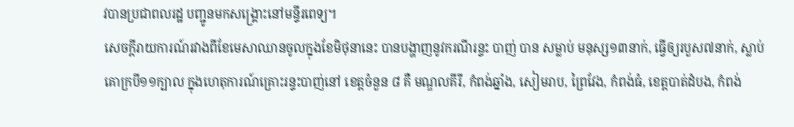វបានប្រជាពលរដ្ឋ បញ្ជូនមកសង្គ្រោះនៅមន្ទីរពេទ្យ។
សេចក្តីរាយការណ៍រវាងពីខែមេសាឈានចូលក្នុងខែមិថុនានេះ បានបង្ហាញនូវករណីរន្ទះ បាញ់ បាន សម្លាប់ មនុស្ស១៣នាក់, ធ្វើឲ្យរបួស៧នាក់, ស្លាប់គោក្របី១១ក្បាល ក្នុងហេតុការណ៍គ្រោះរន្ទះបាញ់នៅ ខេត្តចំនួន ៨ គឺ មណ្ឌលគីរី, កំពង់ឆ្នាំង, សៀមរាប, ព្រៃវែង, កំពង់ធំ, ខេត្តបាត់ដំបង, កំពង់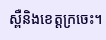ស្ពឺនិងខេត្តក្រចេះ។